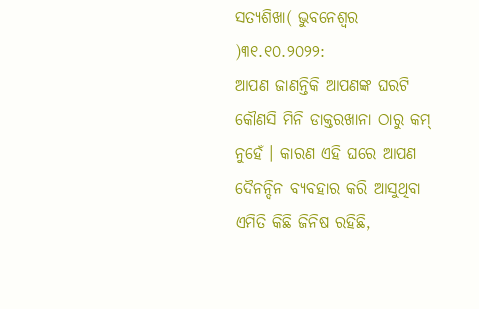ସତ୍ୟଶିଖା( ଭୁବନେଶ୍ୱର )୩୧.୧୦.୨୦୨୨:
ଆପଣ ଜାଣନ୍ତିକି ଆପଣଙ୍କ ଘରଟି କୌଣସି ମିନି ଡାକ୍ତରଖାନା ଠାରୁ କମ୍ ନୁହେଁ । କାରଣ ଏହି ଘରେ ଆପଣ ଦୈନନ୍ଦିନ ବ୍ୟବହାର କରି ଆସୁଥିବା ଏମିତି କିଛି ଜିନିଷ ରହିଛି,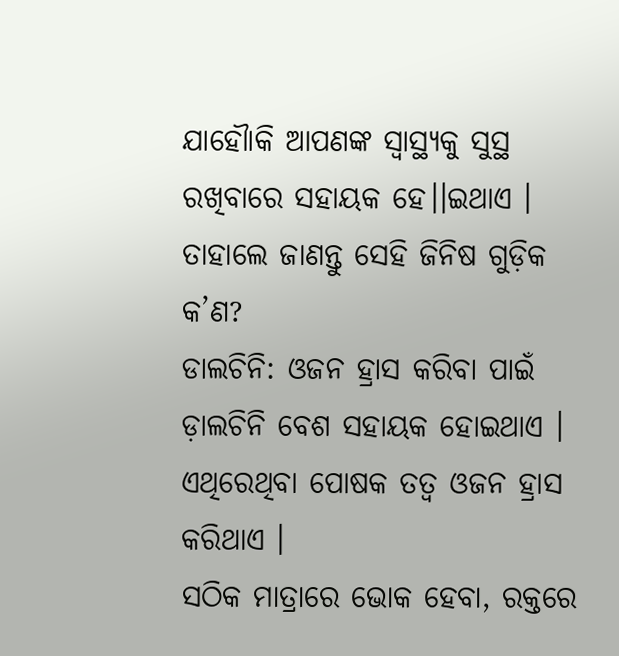ଯାହୌାକି ଆପଣଙ୍କ ସ୍ୱାସ୍ଥ୍ୟକୁ ସୁସ୍ଥ ରଖିବାରେ ସହାୟକ ହେ।।ଇଥାଏ । ତାହାଲେ ଜାଣନ୍ତୁ ସେହି ଜିନିଷ ଗୁଡ଼ିକ କ’ଣ?
ଡାଲଚିନି: ଓଜନ ହ୍ରାସ କରିବା ପାଇଁ ଡ଼ାଲଚିନି ବେଶ ସହାୟକ ହୋଇଥାଏ । ଏଥିରେଥିବା ପୋଷକ ତତ୍ୱ ଓଜନ ହ୍ରାସ କରିଥାଏ ।
ସଠିକ ମାତ୍ରାରେ ଭୋକ ହେବା, ରକ୍ତରେ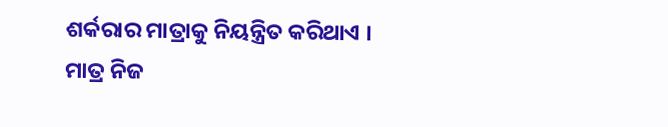ଶର୍କରାର ମାତ୍ରାକୁ ନିୟନ୍ତ୍ରିତ କରିଥାଏ । ମାତ୍ର ନିଜ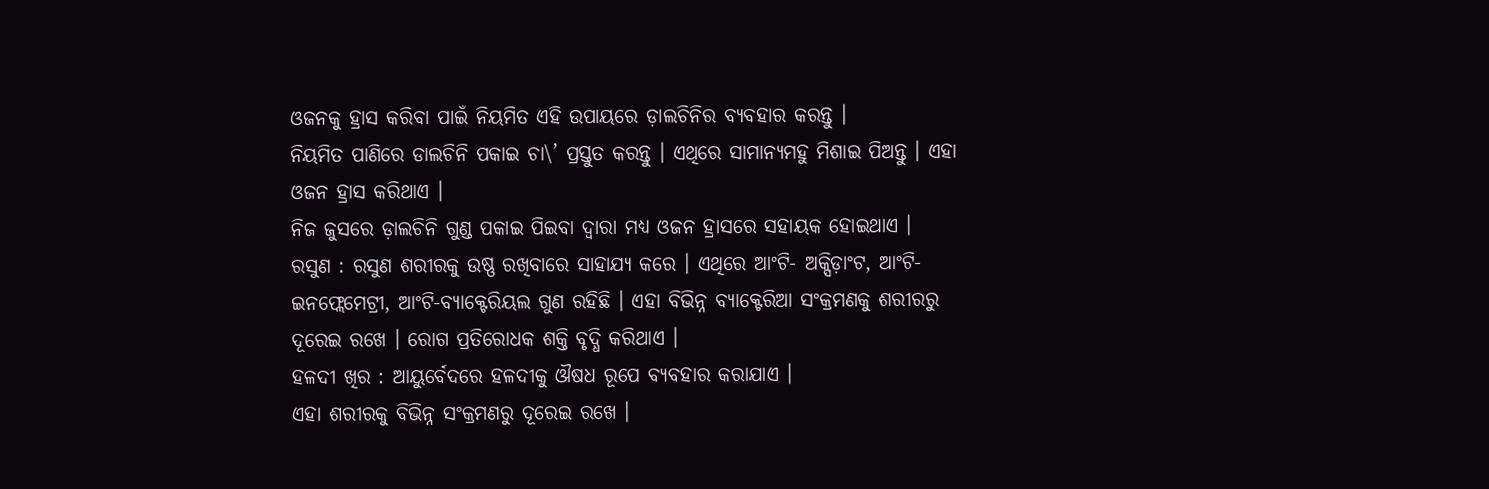ଓଜନକୁ ହ୍ରାସ କରିବା ପାଇଁ ନିୟମିତ ଏହି ଉପାୟରେ ଡ଼ାଲଚିନିର ବ୍ୟବହାର କରନ୍ତୁ ।
ନିୟମିତ ପାଣିରେ ଡାଲଚିନି ପକାଇ ଚା\’ ପ୍ରସ୍ତୁତ କରନ୍ତୁ । ଏଥିରେ ସାମାନ୍ୟମହୁ ମିଶାଇ ପିଅନ୍ତୁ । ଏହା ଓଜନ ହ୍ରାସ କରିଥାଏ ।
ନିଜ ଜୁସରେ ଡ଼ାଲଚିନି ଗୁଣ୍ଡ ପକାଇ ପିଇବା ଦ୍ୱାରା ମଧ୍ୟ ଓଜନ ହ୍ରାସରେ ସହାୟକ ହୋଇଥାଏ ।
ରସୁଣ : ରସୁଣ ଶରୀରକୁ ଉଷ୍ଣ ରଖିବାରେ ସାହାଯ୍ୟ କରେ । ଏଥିରେ ଆଂଟି- ଅକ୍ସିଡ଼ାଂଟ, ଆଂଟି-ଇନଫ୍ଲେମେଟ୍ରୀ, ଆଂଟି-ବ୍ୟାକ୍ଟେରିୟଲ ଗୁଣ ରହିଛି । ଏହା ବିଭିନ୍ନ ବ୍ୟାକ୍ଟେରିଆ ସଂକ୍ରମଣକୁ ଶରୀରରୁ ଦୂରେଇ ରଖେ । ରୋଗ ପ୍ରତିରୋଧକ ଶକ୍ତି ବୃଦ୍ଧି କରିଥାଏ ।
ହଳଦୀ ଖିର : ଆୟୁର୍ବେଦରେ ହଳଦୀକୁ ଔଷଧ ରୂପେ ବ୍ୟବହାର କରାଯାଏ ।
ଏହା ଶରୀରକୁ ବିଭିନ୍ନ ସଂକ୍ରମଣରୁ ଦୂରେଇ ରଖେ ।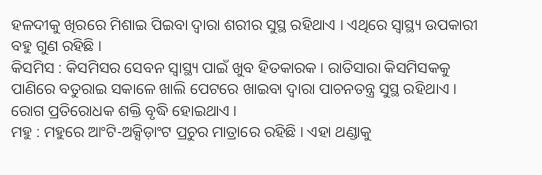ହଳଦୀକୁ ଖିରରେ ମିଶାଇ ପିଇବା ଦ୍ୱାରା ଶରୀର ସୁସ୍ଥ ରହିଥାଏ । ଏଥିରେ ସ୍ୱାସ୍ଥ୍ୟ ଉପକାରୀ ବହୁ ଗୁଣ ରହିଛି ।
କିସମିସ : କିସମିସର ସେବନ ସ୍ୱାସ୍ଥ୍ୟ ପାଇଁ ଖୁବ ହିତକାରକ । ରାତିସାରା କିସମିସକକୁ ପାଣିରେ ବତୁରାଇ ସକାଳେ ଖାଲି ପେଟରେ ଖାଇବା ଦ୍ୱାରା ପାଚନତନ୍ତ୍ର ସୁସ୍ଥ ରହିଥାଏ । ରୋଗ ପ୍ରତିରୋଧକ ଶକ୍ତି ବୃଦ୍ଧି ହୋଇଥାଏ ।
ମହୁ : ମହୁରେ ଆଂଟି-ଅକ୍ସିଡ଼ାଂଟ ପ୍ରଚୁର ମାତ୍ରାରେ ରହିଛି । ଏହା ଥଣ୍ଡାକୁ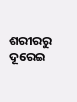ଶରୀରରୁ ଦୂରେଇ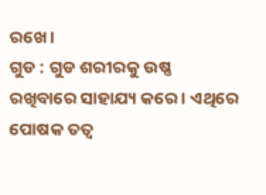ରଖେ ।
ଗୁଡ : ଗୁଡ ଶରୀରକୁ ଉଷ୍ଣ ରଖିବାରେ ସାହାଯ୍ୟ କରେ । ଏଥିରେ ପୋଷକ ତତ୍ୱ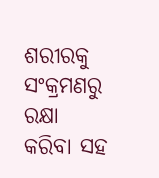ଶରୀରକୁ ସଂକ୍ରମଣରୁ ରକ୍ଷା କରିବା ସହ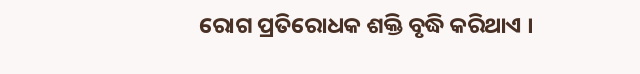ରୋଗ ପ୍ରତିରୋଧକ ଶକ୍ତି ବୃଦ୍ଧି କରିଥାଏ ।